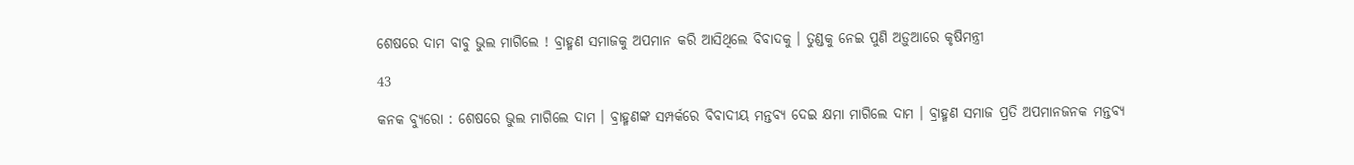ଶେଷରେ ଦାମ ବାବୁ ଭୁଲ ମାଗିଲେ ! ବ୍ରାହ୍ମଣ ସମାଜକୁ ଅପମାନ କରି ଆସିଥିଲେ ବିବାଦକୁ । ତୁଣ୍ଡକୁ ନେଇ ପୁଣି ଅଡ଼ୁଆରେ କୃଷିମନ୍ତ୍ରୀ

43

କନକ ବ୍ୟୁରୋ : ଶେଷରେ ଭୁଲ ମାଗିଲେ ଦାମ । ବ୍ରାହ୍ମଣଙ୍କ ସମ୍ପର୍କରେ ବିବାଦୀୟ ମନ୍ତବ୍ୟ ଦେଇ କ୍ଷମା ମାଗିଲେ ଦାମ । ବ୍ରାହ୍ମଣ ସମାଜ ପ୍ରତି ଅପମାନଜନକ ମନ୍ତବ୍ୟ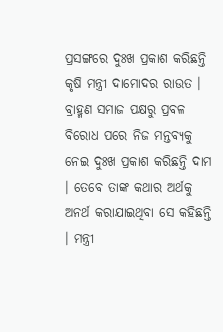ପ୍ରସଙ୍ଗରେ ଦୁଃଖ ପ୍ରକାଶ କରିଛନ୍ତି କୃଷି ମନ୍ତ୍ରୀ ଦାମୋଦର ରାଉତ । ବ୍ରାହ୍ମଣ ସମାଜ ପକ୍ଷରୁ ପ୍ରବଳ ବିରୋଧ ପରେ ନିଜ ମନ୍ତବ୍ୟକୁ ନେଇ ଦୁଃଖ ପ୍ରକାଶ କରିଛନ୍ତି ଦାମ । ତେବେ ତାଙ୍କ କଥାର ଅର୍ଥକୁ ଅନର୍ଥ କରାଯାଇଥିବା ସେ କହିଛନ୍ତି । ମନ୍ତ୍ରୀ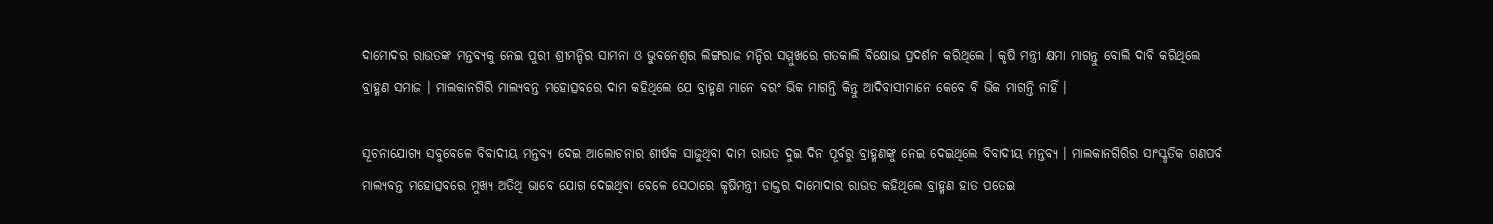ଦାମୋଦର ରାଉତଙ୍କ ମନ୍ତବ୍ୟକୁ ନେଇ ପୁରୀ ଶ୍ରୀମନ୍ଦିର ସାମନା ଓ ଭୁବନେଶ୍ୱର ଲିଙ୍ଗରାଜ ମନ୍ଦିର ସମ୍ମୁଖରେ ଗତକାଲି ବିକ୍ଷୋଭ ପ୍ରଦର୍ଶନ କରିଥିଲେ । କୃଷି ମନ୍ତ୍ରୀ କ୍ଷମା ମାଗନ୍ତୁ ବୋଲି ଦାବି କରିଥିଲେ ବ୍ରାହ୍ମଣ ସମାଜ । ମାଲକାନଗିରି ମାଲ୍ୟବନ୍ତ ମହୋତ୍ସବରେ ଦାମ କହିଥିଲେ ଯେ ବ୍ରାହ୍ମଣ ମାନେ ବରଂ ଭିକ ମାଗନ୍ତି କିନ୍ତୁ ଆଦିବାସୀମାନେ କେବେ ବି ଭିକ ମାଗନ୍ତି ନାହିଁ ।

ସୂଚନାଯୋଗ୍ୟ ସବୁବେଳେ ବିବାଦୀୟ ମନ୍ତବ୍ୟ ଦେଇ ଆଲୋଚନାର ଶୀର୍ଷକ ସାଜୁଥିବା ଦାମ ରାଉତ ଦୁଇ ଦିନ ପୂର୍ବରୁ ବ୍ରାହ୍ମଣଙ୍କୁ ନେଇ ଦେଇଥିଲେ ବିବାଦୀୟ ମନ୍ତବ୍ୟ । ମାଲକାନଗିରିର ସାଂସ୍କୃତିକ ଗଣପର୍ବ ମାଲ୍ୟବନ୍ତ ମହୋତ୍ସବରେ ମୁଖ୍ୟ ଅତିଥି ଭାବେ ଯୋଗ ଦେଇଥିବା ବେଳେ ସେଠାରେ କୃଷିମନ୍ତ୍ରୀ ଡାକ୍ତର ଦାମୋଦାର ରାଉତ କହିଥିଲେ ବ୍ରାହ୍ମଣ ହାତ ପତେଇ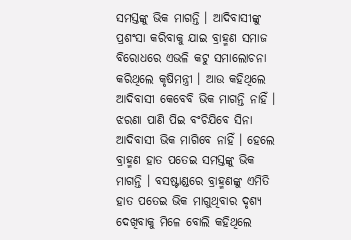ସମସ୍ତଙ୍କୁ ଭିକ ମାଗନ୍ତି । ଆଦିବାସୀଙ୍କୁ ପ୍ରଶଂସା କରିବାକୁ ଯାଇ ବ୍ରାହ୍ମଣ ସମାଜ ବିରୋଧରେ ଏଭଳି କଟୁ ସମାଲୋଚନା କରିଥିଲେ କୃଷିମନ୍ତ୍ରୀ । ଆଉ କହିଥିଲେ ଆଦିବାସୀ କେବେବି ଭିକ ମାଗନ୍ତି ନାହିଁ । ଝରଣା ପାଣି ପିଇ ବଂଚିଯିବେ ସିନା ଆଦିବାସୀ ଭିକ ମାଗିବେ ନାହିଁ । ହେଲେ ବ୍ରାହ୍ମଣ ହାତ ପତେଇ ସମସ୍ତଙ୍କୁ ଭିକ ମାଗନ୍ତି । ବସଷ୍ଟାଣ୍ଡରେ ବ୍ରାହ୍ମଣଙ୍କୁ ଏମିତି ହାତ ପତେଇ ଭିକ ମାଗୁଥିବାର ଦୃଶ୍ୟ ଦେଖିବାକୁ ମିଳେ ବୋଲି କହିଥିଲେ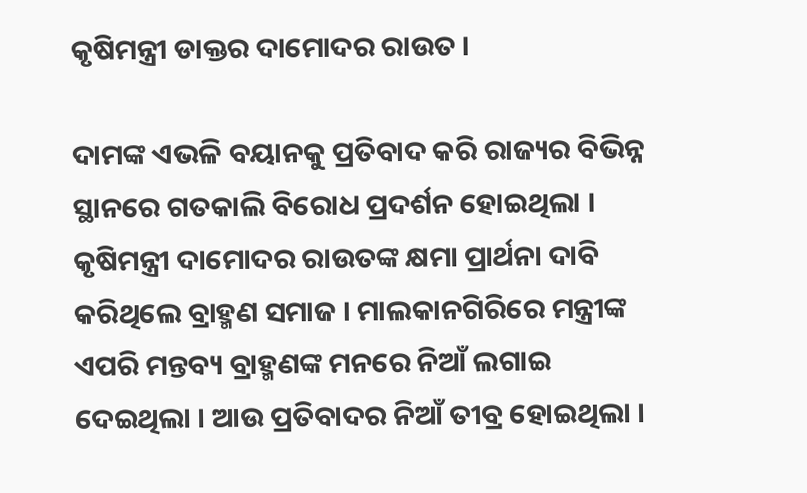କୃଷିମନ୍ତ୍ରୀ ଡାକ୍ତର ଦାମୋଦର ରାଉତ ।

ଦାମଙ୍କ ଏଭଳି ବୟାନକୁ ପ୍ରତିବାଦ କରି ରାଜ୍ୟର ବିଭିନ୍ନ ସ୍ଥାନରେ ଗତକାଲି ବିରୋଧ ପ୍ରଦର୍ଶନ ହୋଇଥିଲା । କୃଷିମନ୍ତ୍ରୀ ଦାମୋଦର ରାଉତଙ୍କ କ୍ଷମା ପ୍ରାର୍ଥନା ଦାବି କରିଥିଲେ ବ୍ରାହ୍ମଣ ସମାଜ । ମାଲକାନଗିରିରେ ମନ୍ତ୍ରୀଙ୍କ ଏପରି ମନ୍ତବ୍ୟ ବ୍ରାହ୍ମଣଙ୍କ ମନରେ ନିଆଁ ଲଗାଇ ଦେଇଥିଲା । ଆଉ ପ୍ରତିବାଦର ନିଆଁ ତୀବ୍ର ହୋଇଥିଲା ।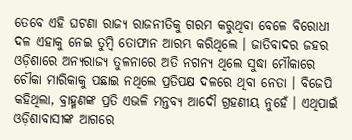ତେବେ ଏହି ଘଟଣା ରାଜ୍ୟ ରାଜନୀତିକୁ ଗରମ କରୁଥିବା ବେଳେ ବିରୋଧୀ ଦଳ ଏହାକୁ ନେଇ ତୁମ୍ବି ତୋଫାନ ଆରମ୍ଭ କରିଥିଲେ । ଜାତିବାଦର ଜହର ଓଡ଼ିଶାରେ ଅନ୍ୟରାଜ୍ୟ ତୁଳନାରେ ଅତି ନଗନ୍ୟ ଥିଲେ ସୁଦ୍ଧା ମୌକାରେ ଚୌକା ମାରିକାକୁ ପଛାଇ ନଥିଲେ ପ୍ରତିପକ୍ଷ ଦଳରେ ଥିବା ନେତା । ବିଜେପି କହିଥିଲା, ବ୍ରାହ୍ମଣଙ୍କ ପ୍ରତି ଏଭଳି ମନ୍ତବ୍ୟ ଆଦୌ ଗ୍ରହଣୀୟ ନୁହେଁ । ଏଥିପାଇଁ ଓଡ଼ିଶାବାସୀଙ୍କ ଆଗରେ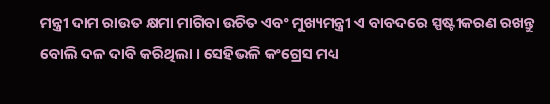ମନ୍ତ୍ରୀ ଦାମ ରାଉତ କ୍ଷମା ମାଗିବା ଉଚିତ ଏବଂ ମୁଖ୍ୟମନ୍ତ୍ରୀ ଏ ବାବଦରେ ସ୍ପଷ୍ଟୀକରଣ ରଖନ୍ତୁ ବୋଲି ଦଳ ଦାବି କରିଥିଲା । ସେହିଭଳି କଂଗ୍ରେସ ମଧ୍ୟ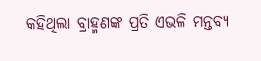କହିଥିଲା ବ୍ରାହ୍ମଣଙ୍କ ପ୍ରତି ଏଭଳି ମନ୍ତବ୍ୟ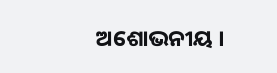ଅଶୋଭନୀୟ ।